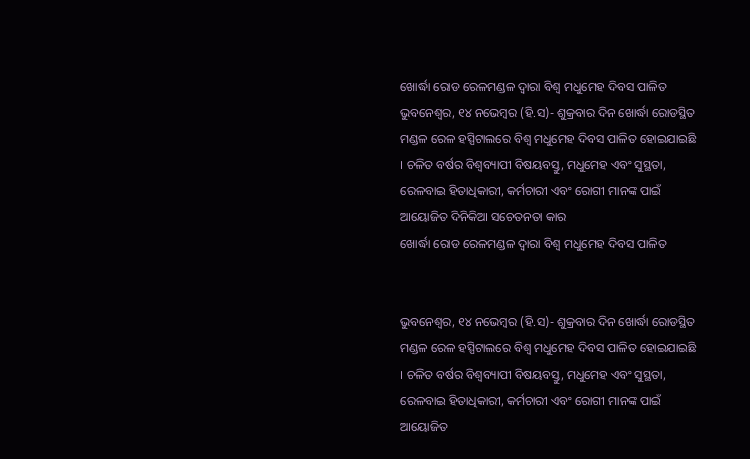ଖୋର୍ଦ୍ଧା ରୋଡ ରେଳମଣ୍ଡଳ ଦ୍ୱାରା ବିଶ୍ୱ ମଧୁମେହ ଦିବସ ପାଳିତ
ଭୁବନେଶ୍ୱର, ୧୪ ନଭେମ୍ବର (ହି.ସ)- ଶୁକ୍ରବାର ଦିନ ଖୋର୍ଦ୍ଧା ରୋଡସ୍ଥିତ ମଣ୍ଡଳ ରେଳ ହସ୍ପିଟାଲରେ ବିଶ୍ୱ ମଧୁମେହ ଦିବସ ପାଳିତ ହୋଇଯାଇଛି । ଚଳିତ ବର୍ଷର ବିଶ୍ୱବ୍ୟାପୀ ବିଷୟବସ୍ତୁ, ମଧୁମେହ ଏବଂ ସୁସ୍ଥତା, ରେଳବାଇ ହିତାଧିକାରୀ, କର୍ମଚାରୀ ଏବଂ ରୋଗୀ ମାନଙ୍କ ପାଇଁ ଆୟୋଜିତ ଦିନିକିଆ ସଚେତନତା କାର
ଖୋର୍ଦ୍ଧା ରୋଡ ରେଳମଣ୍ଡଳ ଦ୍ୱାରା ବିଶ୍ୱ ମଧୁମେହ ଦିବସ ପାଳିତ


ଭୁବନେଶ୍ୱର, ୧୪ ନଭେମ୍ବର (ହି.ସ)- ଶୁକ୍ରବାର ଦିନ ଖୋର୍ଦ୍ଧା ରୋଡସ୍ଥିତ ମଣ୍ଡଳ ରେଳ ହସ୍ପିଟାଲରେ ବିଶ୍ୱ ମଧୁମେହ ଦିବସ ପାଳିତ ହୋଇଯାଇଛି । ଚଳିତ ବର୍ଷର ବିଶ୍ୱବ୍ୟାପୀ ବିଷୟବସ୍ତୁ, ମଧୁମେହ ଏବଂ ସୁସ୍ଥତା, ରେଳବାଇ ହିତାଧିକାରୀ, କର୍ମଚାରୀ ଏବଂ ରୋଗୀ ମାନଙ୍କ ପାଇଁ ଆୟୋଜିତ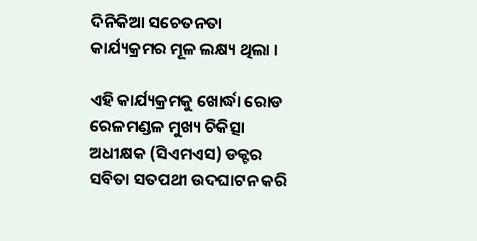ଦିନିକିଆ ସଚେତନତା କାର୍ଯ୍ୟକ୍ରମର ମୂଳ ଲକ୍ଷ୍ୟ ଥିଲା ।

ଏହି କାର୍ଯ୍ୟକ୍ରମକୁ ଖୋର୍ଦ୍ଧା ରୋଡ ରେଳମଣ୍ଡଳ ମୁଖ୍ୟ ଚିକିତ୍ସା ଅଧୀକ୍ଷକ (ସିଏମଏସ) ଡକ୍ଟର ସବିତା ସତପଥୀ ଉଦଘାଟନ କରି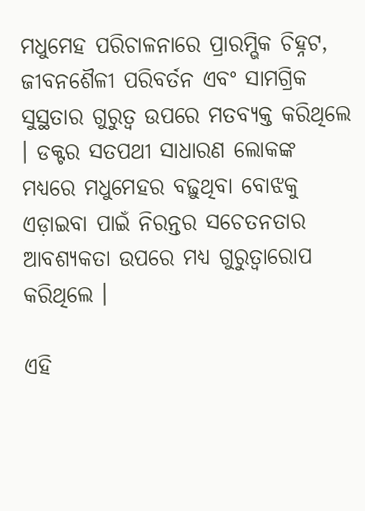ମଧୁମେହ ପରିଚାଳନାରେ ପ୍ରାରମ୍ଭିକ ଚିହ୍ନଟ, ଜୀବନଶୈଳୀ ପରିବର୍ତନ ଏବଂ ସାମଗ୍ରିକ ସୁସ୍ଥତାର ଗୁରୁତ୍ୱ ଉପରେ ମତବ୍ୟକ୍ତ କରିଥିଲେ । ଡକ୍ଟର ସତପଥୀ ସାଧାରଣ ଲୋକଙ୍କ ମଧ୍ୟରେ ମଧୁମେହର ବଢ଼ୁଥିବା ବୋଝକୁ ଏଡ଼ାଇବା ପାଇଁ ନିରନ୍ତର ସଚେତନତାର ଆବଶ୍ୟକତା ଉପରେ ମଧ୍ୟ ଗୁରୁତ୍ୱାରୋପ କରିଥିଲେ ।

ଏହି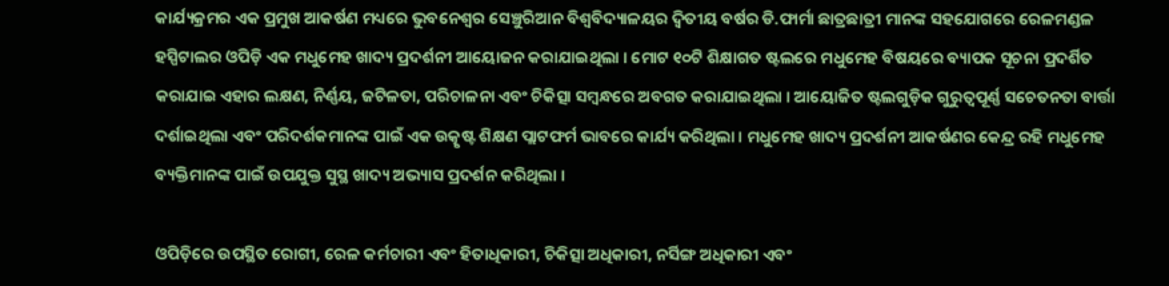କାର୍ଯ୍ୟକ୍ରମର ଏକ ପ୍ରମୁଖ ଆକର୍ଷଣ ମଧ୍ୟରେ ଭୁବନେଶ୍ୱର ସେଞ୍ଚୁରିଆନ ବିଶ୍ୱବିଦ୍ୟାଳୟର ଦ୍ୱିତୀୟ ବର୍ଷର ଡି.ଫାର୍ମା ଛାତ୍ରଛାତ୍ରୀ ମାନଙ୍କ ସହଯୋଗରେ ରେଳମଣ୍ଡଳ ହସ୍ପିଟାଲର ଓପିଡ଼ି ଏକ ମଧୁମେହ ଖାଦ୍ୟ ପ୍ରଦର୍ଶନୀ ଆୟୋଜନ କରାଯାଇଥିଲା । ମୋଟ ୧୦ଟି ଶିକ୍ଷାଗତ ଷ୍ଟଲରେ ମଧୁମେହ ବିଷୟରେ ବ୍ୟାପକ ସୂଚନା ପ୍ରଦର୍ଶିତ କରାଯାଇ ଏହାର ଲକ୍ଷଣ, ନିର୍ଣ୍ଣୟ, ଜଟିଳତା, ପରିଚାଳନା ଏବଂ ଚିକିତ୍ସା ସମ୍ବନ୍ଧରେ ଅବଗତ କରାଯାଇଥିଲା । ଆୟୋଜିତ ଷ୍ଟଲଗୁଡ଼ିକ ଗୁରୁତ୍ୱପୂର୍ଣ୍ଣ ସଚେତନତା ବାର୍ତ୍ତା ଦର୍ଶାଇଥିଲା ଏବଂ ପରିଦର୍ଶକମାନଙ୍କ ପାଇଁ ଏକ ଉତ୍କୃଷ୍ଟ ଶିକ୍ଷଣ ପ୍ଲାଟଫର୍ମ ଭାବରେ କାର୍ଯ୍ୟ କରିଥିଲା । ମଧୁମେହ ଖାଦ୍ୟ ପ୍ରଦର୍ଶନୀ ଆକର୍ଷଣର କେନ୍ଦ୍ର ରହି ମଧୁମେହ ବ୍ୟକ୍ତିମାନଙ୍କ ପାଇଁ ଉପଯୁକ୍ତ ସୁସ୍ଥ ଖାଦ୍ୟ ଅଭ୍ୟାସ ପ୍ରଦର୍ଶନ କରିଥିଲା ।

ଓପିଡ଼ିରେ ଉପସ୍ଥିତ ରୋଗୀ, ରେଳ କର୍ମଚାରୀ ଏବଂ ହିତାଧିକାରୀ, ଚିକିତ୍ସା ଅଧିକାରୀ, ନର୍ସିଙ୍ଗ ଅଧିକାରୀ ଏବଂ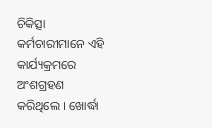ଚିକିତ୍ସା କର୍ମଚାରୀମାନେ ଏହି କାର୍ଯ୍ୟକ୍ରମରେ ଅଂଶଗ୍ରହଣ କରିଥିଲେ । ଖୋର୍ଦ୍ଧା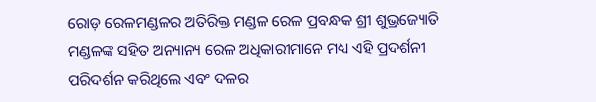ରୋଡ଼ ରେଳମଣ୍ଡଳର ଅତିରିକ୍ତ ମଣ୍ଡଳ ରେଳ ପ୍ରବନ୍ଧକ ଶ୍ରୀ ଶୁଭ୍ରଜ୍ୟୋତି ମଣ୍ଡଳଙ୍କ ସହିତ ଅନ୍ୟାନ୍ୟ ରେଳ ଅଧିକାରୀମାନେ ମଧ୍ୟ ଏହି ପ୍ରଦର୍ଶନୀ ପରିଦର୍ଶନ କରିଥିଲେ ଏବଂ ଦଳର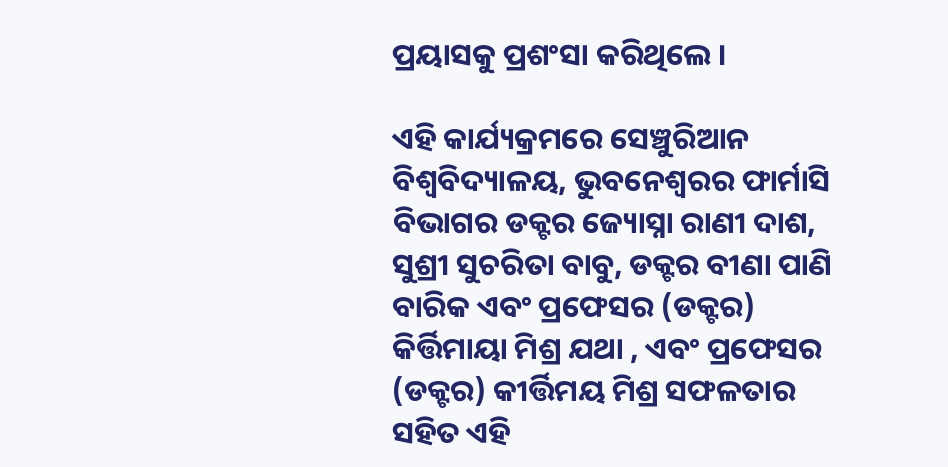ପ୍ରୟାସକୁ ପ୍ରଶଂସା କରିଥିଲେ ।

ଏହି କାର୍ଯ୍ୟକ୍ରମରେ ସେଞ୍ଚୁରିଆନ ବିଶ୍ୱବିଦ୍ୟାଳୟ, ଭୁବନେଶ୍ୱରର ଫାର୍ମାସି ବିଭାଗର ଡକ୍ଟର ଜ୍ୟୋସ୍ନା ରାଣୀ ଦାଶ, ସୁଶ୍ରୀ ସୁଚରିତା ବାବୁ, ଡକ୍ଟର ବୀଣା ପାଣି ବାରିକ ଏବଂ ପ୍ରଫେସର (ଡକ୍ଟର) କିର୍ତ୍ତିମାୟା ମିଶ୍ର ଯଥା , ଏବଂ ପ୍ରଫେସର (ଡକ୍ଟର) କୀର୍ତ୍ତିମୟ ମିଶ୍ର ସଫଳତାର ସହିତ ଏହି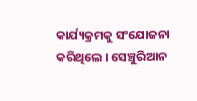କାର୍ଯ୍ୟକ୍ରମକୁ ସଂଯୋଜନା କରିଥିଲେ । ସେଞ୍ଚୁରିଆନ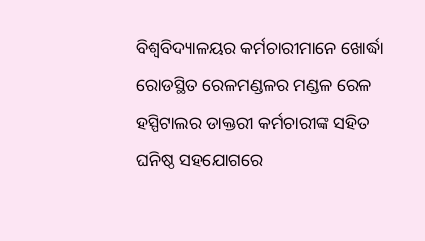ବିଶ୍ୱବିଦ୍ୟାଳୟର କର୍ମଚାରୀମାନେ ଖୋର୍ଦ୍ଧା ରୋଡସ୍ଥିତ ରେଳମଣ୍ଡଳର ମଣ୍ଡଳ ରେଳ ହସ୍ପିଟାଲର ଡାକ୍ତରୀ କର୍ମଚାରୀଙ୍କ ସହିତ ଘନିଷ୍ଠ ସହଯୋଗରେ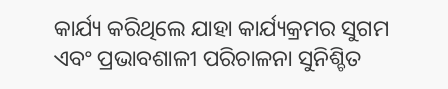କାର୍ଯ୍ୟ କରିଥିଲେ ଯାହା କାର୍ଯ୍ୟକ୍ରମର ସୁଗମ ଏବଂ ପ୍ରଭାବଶାଳୀ ପରିଚାଳନା ସୁନିଶ୍ଚିତ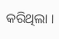କରିଥିଲା ।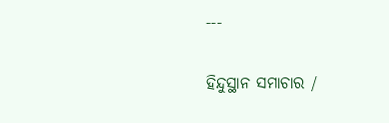---

ହିନ୍ଦୁସ୍ଥାନ ସମାଚାର /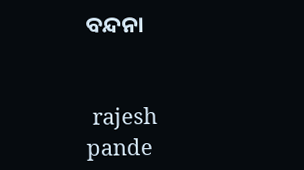ବନ୍ଦନା


 rajesh pande